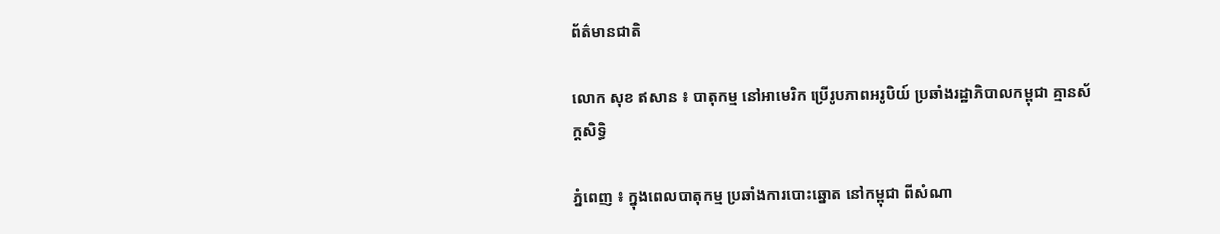ព័ត៌មានជាតិ

លោក សុខ ឥសាន ៖ បាតុកម្ម នៅអាមេរិក ប្រើរូបភាពអរូបិយ៍ ប្រឆាំងរដ្ឋាភិបាលកម្ពុជា គ្មានស័ក្តសិទ្ធិ

ភ្នំពេញ ៖ ក្នុងពេលបាតុកម្ម ប្រឆាំងការបោះឆ្នោត នៅកម្ពុជា ពីសំណា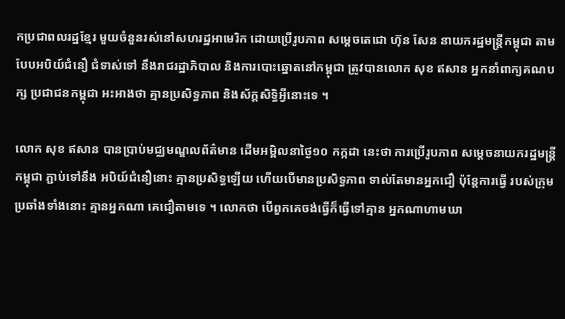កប្រជាពលរដ្ឋខ្មែរ មួយចំនួនរស់នៅសហរដ្ឋអាមេរិក ដោយប្រើរូបភាព សម្តេចតេជោ ហ៊ុន សែន នាយករដ្ឋមន្រ្តីកម្ពុជា តាមបែបអបិយ៍ជំនឿ ជំទាស់ទៅ នឹងរាជរដ្ឋាភិបាល និងការបោះឆ្នោតនៅកម្ពុជា ត្រូវបានលោក សុខ ឥសាន អ្នកនាំពាក្យគណបក្ស ប្រជាជនកម្ពុជា អះអាងថា គ្មានប្រសិទ្ធភាព និងស័ក្តសិទ្ធិអ្វីនោះទេ ។

លោក សុខ ឥសាន បានប្រាប់មជ្ឈមណ្ឌលព័ត៌មាន ដើមអម្ពិលនាថ្ងៃ១០ កក្កដា នេះថា ការប្រើរូបភាព សម្តេចនាយករដ្ឋមន្រ្តីកម្ពុជា ភ្ជាប់ទៅនឹង អបិយ៍ជំនឿនោះ គ្មានប្រសិទ្ធឡើយ ហើយបើមានប្រសិទ្ធភាព ទាល់តែមានអ្នកជឿ ប៉ុន្តែការធ្វើ របស់ក្រុមប្រឆាំងទាំងនោះ គ្មានអ្នកណា គេជឿតាមទេ ។ លោកថា បើពួកគេចង់ធ្វើក៏ធ្វើទៅគ្មាន អ្នកណាហាមឃា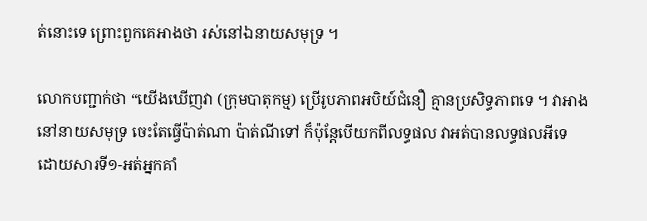ត់នោះទេ ព្រោះពួកគេអាងថា រស់នៅឯនាយសមុទ្រ ។

លោកបញ្ជាក់ថា “យើងឃើញវា (ក្រុមបាតុកម្ម) ប្រើរូបភាពអបិយ៍ជំនឿ គ្មានប្រសិទ្ធភាពទេ ។ វាអាងនៅនាយសមុទ្រ ចេះតែធ្វើប៉ាត់ណា ប៉ាត់ណីទៅ ក៏ប៉ុន្តែបើយកពីលទ្ធផល វាអត់បានលទ្ធផលអីទេ ដោយសារទី១-អត់អ្នកគាំ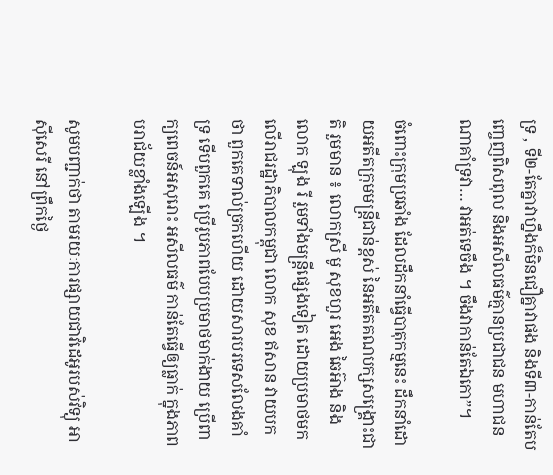ទ្រ , ទី២-តែគ្នាវាហ្នឹងក៏មិនជឿគ្នាវាផង និងទី៣-កាន់តែបញ្ចេញពិសពុល និងអសីលធម៌គ្មានប្រជាជន មហាជនណាគាំទ្រវា… វាអត់ទេចឹង ។ ចឹងវាកាន់តែឯកោ”។

ចំពោះក្រុមប្រឆាំង ដែលដឹកនាំធ្វើបាតុកម្មនេះ ដឹកនាំដោយអតីតក្រុមមន្រ្តីជាន់ខ្ពស់ នៃអតីតគណបក្សសង្រ្គោះជាតិ រួមមាន ៖ លោកស្រី មូ សុខហួរ អេង ឆៃអ៊ាង និងលោក ឡុង រី រួមទាំងមន្រ្តីផ្សេងទៀត ដោយប្រមាថមកលើរាជរដ្ឋាភិបាលកម្ពុជា លោក សុខ ឥសាន វាយបកថា ពួកគេទាល់ច្រកហើយ ដោយសារបរទេសលែងគាំទ្រ ទើបពួកគេ ប្រើរូបភាពបែបប្រមាថមាក់ងាយ ប្រើពាក្យពេចន៍អសុរោះ អសីលធម៌ កាន់តែធ្វើឲ្យធ្លាក់ ក្នុងភាពបរាជ័យខ្លាំងឡើង ។

សូមបញ្ជាក់ថា តាមរយៈការផ្សាយជាវិដេអូរបស់វិទ្យុ អាស៊ីសេរី នៅព្រឹកថ្ងៃ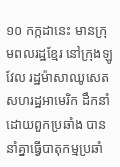១០ កក្កដានេះ មានក្រុមពលរដ្ឋខ្មែរ នៅក្រុងឡូវែល រដ្ឋម៉ាសាឈូសេត សហរដ្ឋអាមេរិក ដឹកនាំដោយពួកប្រឆាំង បាននាំគ្នាធ្វើបាតុកម្មប្រឆាំ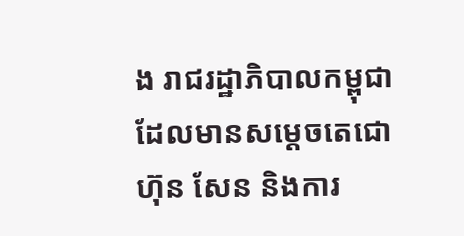ង រាជរដ្ឋាភិបាលកម្ពុជា ដែលមានសម្តេចតេជោ ហ៊ុន សែន និងការ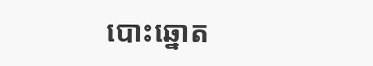បោះឆ្នោត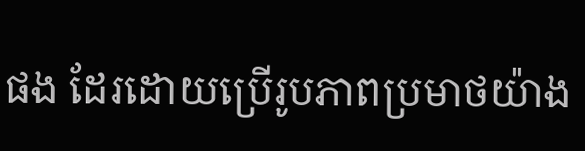ផង ដែរដោយប្រើរូបភាពប្រមាថយ៉ាង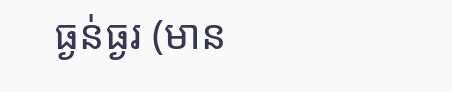ធ្ងន់ធ្ងរ (មាន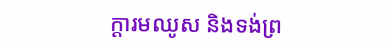ក្តារមឈូស និងទង់ព្រ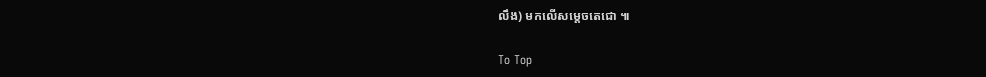លឹង) មកលើសម្តេចតេជោ ៕

To Top